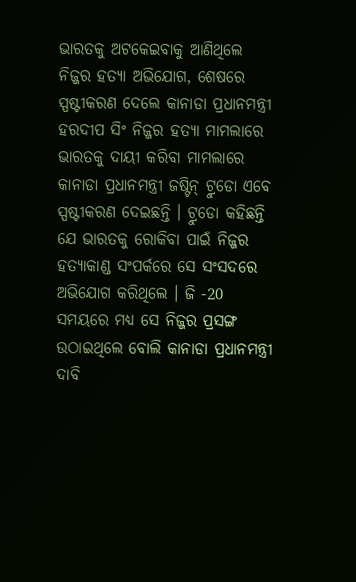ଭାରତକୁ ଅଟକେଇବାକୁ ଆଣିଥିଲେ ନିଜ୍ଜର ହତ୍ୟା ଅଭିଯୋଗ, ଶେଷରେ ସ୍ପଷ୍ଟୀକରଣ ଦେଲେ କାନାଡା ପ୍ରଧାନମନ୍ତ୍ରୀ
ହରଦୀପ ସିଂ ନିଜ୍ଜର ହତ୍ୟା ମାମଲାରେ ଭାରତକୁ ଦାୟୀ କରିବା ମାମଲାରେ କାନାଡା ପ୍ରଧାନମନ୍ତ୍ରୀ ଜଷ୍ଟିନ୍ ଟ୍ରୁଡୋ ଏବେ ସ୍ପଷ୍ଟୀକରଣ ଦେଇଛନ୍ତି । ଟ୍ରୁଡୋ କହିଛନ୍ତି ଯେ ଭାରତକୁ ରୋକିବା ପାଇଁ ନିଜ୍ଜର ହତ୍ୟାକାଣ୍ଡ ସଂପର୍କରେ ସେ ସଂସଦରେ ଅଭିଯୋଗ କରିଥିଲେ । ଜି -20 ସମୟରେ ମଧ୍ୟ ସେ ନିଜ୍ଜର ପ୍ରସଙ୍ଗ ଉଠାଇଥିଲେ ବୋଲି କାନାଡା ପ୍ରଧାନମନ୍ତ୍ରୀ ଦାବି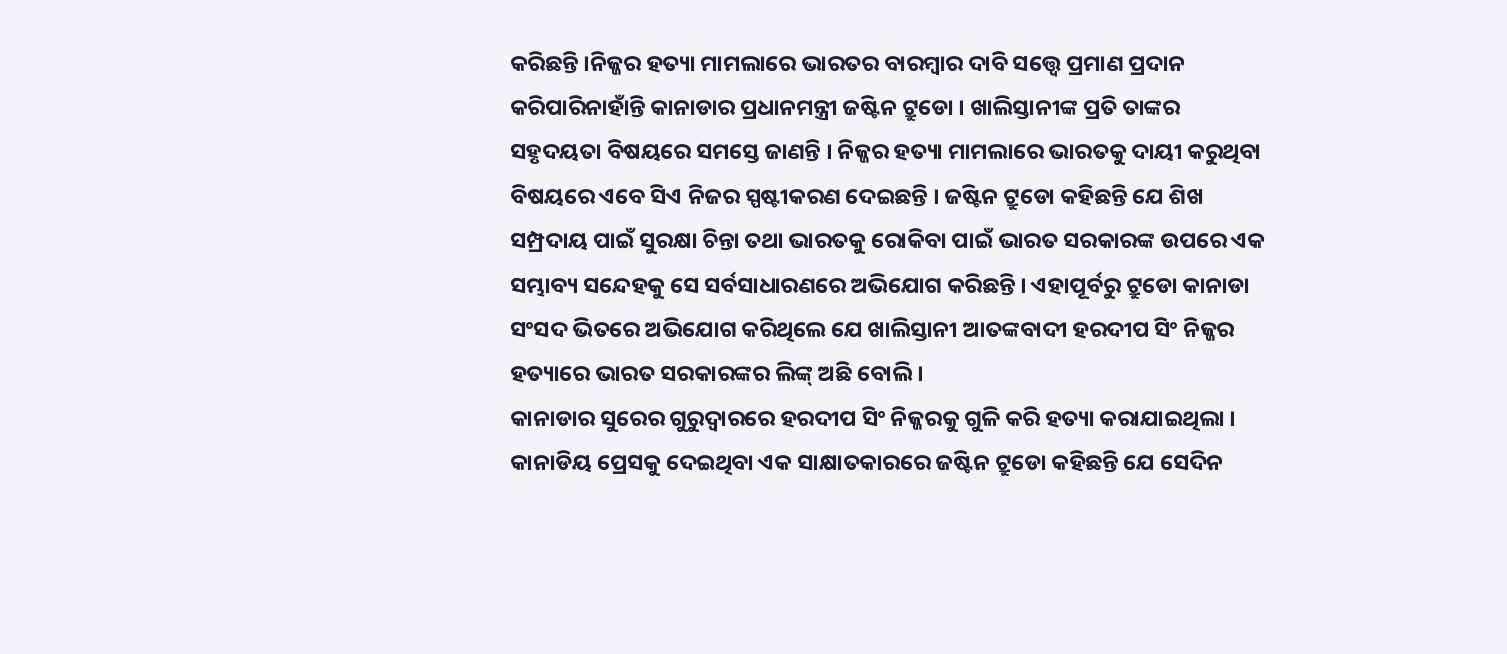କରିଛନ୍ତି ।ନିଜ୍ଜର ହତ୍ୟା ମାମଲାରେ ଭାରତର ବାରମ୍ବାର ଦାବି ସତ୍ତ୍ବେ ପ୍ରମାଣ ପ୍ରଦାନ କରିପାରିନାହାଁନ୍ତି କାନାଡାର ପ୍ରଧାନମନ୍ତ୍ରୀ ଜଷ୍ଟିନ ଟ୍ରୁଡୋ । ଖାଲିସ୍ତାନୀଙ୍କ ପ୍ରତି ତାଙ୍କର ସହୃଦୟତା ବିଷୟରେ ସମସ୍ତେ ଜାଣନ୍ତି । ନିଜ୍ଜର ହତ୍ୟା ମାମଲାରେ ଭାରତକୁ ଦାୟୀ କରୁଥିବା ବିଷୟରେ ଏବେ ସିଏ ନିଜର ସ୍ପଷ୍ଟୀକରଣ ଦେଇଛନ୍ତି । ଜଷ୍ଟିନ ଟ୍ରୁଡୋ କହିଛନ୍ତି ଯେ ଶିଖ ସମ୍ପ୍ରଦାୟ ପାଇଁ ସୁରକ୍ଷା ଚିନ୍ତା ତଥା ଭାରତକୁ ରୋକିବା ପାଇଁ ଭାରତ ସରକାରଙ୍କ ଉପରେ ଏକ ସମ୍ଭାବ୍ୟ ସନ୍ଦେହକୁ ସେ ସର୍ବସାଧାରଣରେ ଅଭିଯୋଗ କରିଛନ୍ତି । ଏହାପୂର୍ବରୁ ଟ୍ରୁଡୋ କାନାଡା ସଂସଦ ଭିତରେ ଅଭିଯୋଗ କରିଥିଲେ ଯେ ଖାଲିସ୍ତାନୀ ଆତଙ୍କବାଦୀ ହରଦୀପ ସିଂ ନିଜ୍ଜର ହତ୍ୟାରେ ଭାରତ ସରକାରଙ୍କର ଲିଙ୍କ୍ ଅଛି ବୋଲି ।
କାନାଡାର ସୁରେର ଗୁରୁଦ୍ୱାରରେ ହରଦୀପ ସିଂ ନିଜ୍ଜରକୁ ଗୁଳି କରି ହତ୍ୟା କରାଯାଇଥିଲା । କାନାଡିୟ ପ୍ରେସକୁ ଦେଇଥିବା ଏକ ସାକ୍ଷାତକାରରେ ଜଷ୍ଟିନ ଟ୍ରୁଡୋ କହିଛନ୍ତି ଯେ ସେଦିନ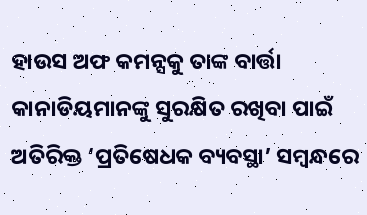ହାଉସ ଅଫ କମନ୍ସକୁ ତାଙ୍କ ବାର୍ତ୍ତା କାନାଡିୟମାନଙ୍କୁ ସୁରକ୍ଷିତ ରଖିବା ପାଇଁ ଅତିରିକ୍ତ ‘ପ୍ରତିଷେଧକ ବ୍ୟବସ୍ଥା’ ସମ୍ବନ୍ଧରେ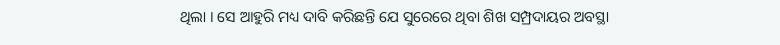ଥିଲା । ସେ ଆହୁରି ମଧ୍ୟ ଦାବି କରିଛନ୍ତି ଯେ ସୁରେରେ ଥିବା ଶିଖ ସମ୍ପ୍ରଦାୟର ଅବସ୍ଥା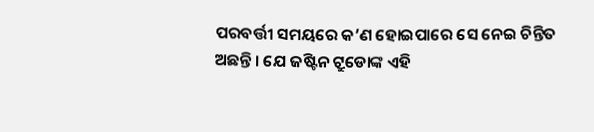ପରବର୍ତ୍ତୀ ସମୟରେ କ’ଣ ହୋଇପାରେ ସେ ନେଇ ଚିନ୍ତିତ ଅଛନ୍ତି । ଯେ ଜଷ୍ଟିନ ଟ୍ରୁଡୋଙ୍କ ଏହି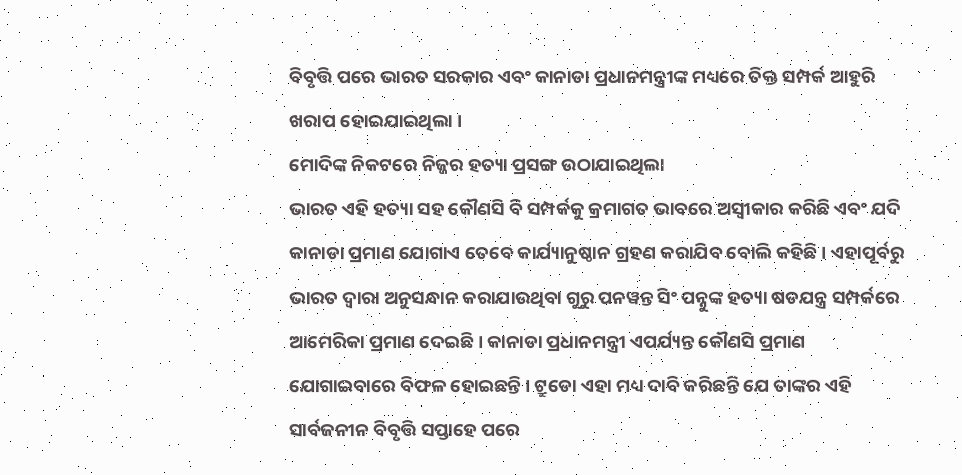ବିବୃତ୍ତି ପରେ ଭାରତ ସରକାର ଏବଂ କାନାଡା ପ୍ରଧାନମନ୍ତ୍ରୀଙ୍କ ମଧ୍ୟରେ ତିକ୍ତ ସମ୍ପର୍କ ଆହୁରି ଖରାପ ହୋଇଯାଇଥିଲା ।
ମୋଦିଙ୍କ ନିକଟରେ ନିଜ୍ଜର ହତ୍ୟା ପ୍ରସଙ୍ଗ ଉଠାଯାଇଥିଲା
ଭାରତ ଏହି ହତ୍ୟା ସହ କୌଣସି ବି ସମ୍ପର୍କକୁ କ୍ରମାଗତ ଭାବରେ ଅସ୍ୱୀକାର କରିଛି ଏବଂ ଯଦି କାନାଡା ପ୍ରମାଣ ଯୋଗାଏ ତେବେ କାର୍ଯ୍ୟାନୁଷ୍ଠାନ ଗ୍ରହଣ କରାଯିବ ବୋଲି କହିଛି । ଏହାପୂର୍ବରୁ ଭାରତ ଦ୍ୱାରା ଅନୁସନ୍ଧାନ କରାଯାଉଥିବା ଗୁରୁ ପନୱନ୍ତ ସିଂ ପନ୍ନୁଙ୍କ ହତ୍ୟା ଷଡଯନ୍ତ୍ର ସମ୍ପର୍କରେ ଆମେରିକା ପ୍ରମାଣ ଦେଇଛି । କାନାଡା ପ୍ରଧାନମନ୍ତ୍ରୀ ଏପର୍ଯ୍ୟନ୍ତ କୌଣସି ପ୍ରମାଣ ଯୋଗାଇବାରେ ବିଫଳ ହୋଇଛନ୍ତି । ଟ୍ରୁଡୋ ଏହା ମଧ୍ୟ ଦାବି କରିଛନ୍ତି ଯେ ତାଙ୍କର ଏହି ସାର୍ବଜନୀନ ବିବୃତ୍ତି ସପ୍ତାହେ ପରେ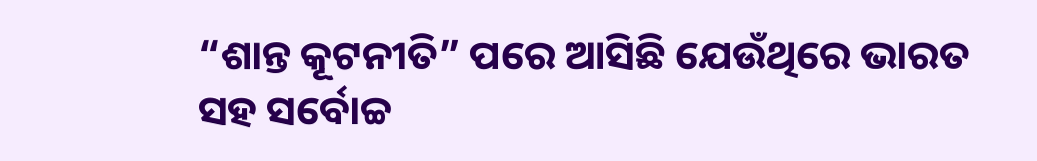“ଶାନ୍ତ କୂଟନୀତି” ପରେ ଆସିଛି ଯେଉଁଥିରେ ଭାରତ ସହ ସର୍ବୋଚ୍ଚ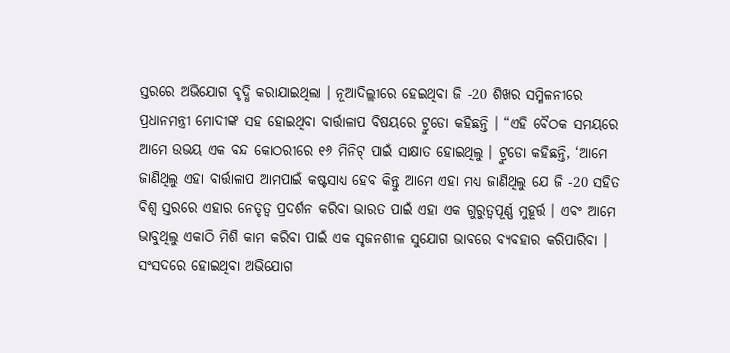ସ୍ତରରେ ଅଭିଯୋଗ ବୃଦ୍ଧି କରାଯାଇଥିଲା । ନୂଆଦିଲ୍ଲୀରେ ହେଇଥିବା ଜି -20 ଶିଖର ସମ୍ମିଳନୀରେ ପ୍ରଧାନମନ୍ତ୍ରୀ ମୋଦୀଙ୍କ ସହ ହୋଇଥିବା ବାର୍ତ୍ତାଳାପ ବିଷୟରେ ଟ୍ରୁଡୋ କହିଛନ୍ତି । “ଏହି ବୈଠକ ସମୟରେ ଆମେ ଉଭୟ ଏକ ବନ୍ଦ କୋଠରୀରେ ୧୬ ମିନିଟ୍ ପାଇଁ ସାକ୍ଷାତ ହୋଇଥିଲୁ । ଟ୍ରୁଡୋ କହିଛନ୍ତି, ‘ଆମେ ଜାଣିଥିଲୁ ଏହା ବାର୍ତ୍ତାଳାପ ଆମପାଇଁ କଷ୍ଟସାଧ୍ୟ ହେବ କିନ୍ତୁ ଆମେ ଏହା ମଧ୍ୟ ଜାଣିଥିଲୁ ଯେ ଜି -20 ସହିତ ବିଶ୍ୱ ସ୍ତରରେ ଏହାର ନେତୃତ୍ୱ ପ୍ରଦର୍ଶନ କରିବା ଭାରତ ପାଇଁ ଏହା ଏକ ଗୁରୁତ୍ୱପୂର୍ଣ୍ଣ ମୁହୂର୍ତ୍ତ । ଏବଂ ଆମେ ଭାବୁଥିଲୁ ଏକାଠି ମିଶି କାମ କରିବା ପାଇଁ ଏକ ସୃଜନଶୀଳ ସୁଯୋଗ ଭାବରେ ବ୍ୟବହାର କରିପାରିବା ।
ସଂସଦରେ ହୋଇଥିବା ଅଭିଯୋଗ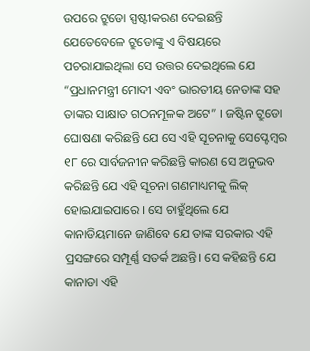ଉପରେ ଟ୍ରୁଡୋ ସ୍ପଷ୍ଟୀକରଣ ଦେଇଛନ୍ତି
ଯେତେବେଳେ ଟ୍ରୁଡୋଙ୍କୁ ଏ ବିଷୟରେ ପଚରାଯାଇଥିଲା ସେ ଉତ୍ତର ଦେଇଥିଲେ ଯେ “ପ୍ରଧାନମନ୍ତ୍ରୀ ମୋଦୀ ଏବଂ ଭାରତୀୟ ନେତାଙ୍କ ସହ ତାଙ୍କର ସାକ୍ଷାତ ଗଠନମୂଳକ ଅଟେ” । ଜଷ୍ଟିନ ଟ୍ରୁଡୋ ଘୋଷଣା କରିଛନ୍ତି ଯେ ସେ ଏହି ସୂଚନାକୁ ସେପ୍ଟେମ୍ବର ୧୮ ରେ ସାର୍ବଜନୀନ କରିଛନ୍ତି କାରଣ ସେ ଅନୁଭବ କରିଛନ୍ତି ଯେ ଏହି ସୂଚନା ଗଣମାଧ୍ୟମକୁ ଲିକ୍ ହୋଇଯାଇପାରେ । ସେ ଚାହୁଁଥିଲେ ଯେ କାନାଡିୟମାନେ ଜାଣିବେ ଯେ ତାଙ୍କ ସରକାର ଏହି ପ୍ରସଙ୍ଗରେ ସମ୍ପୂର୍ଣ୍ଣ ସତର୍କ ଅଛନ୍ତି। ସେ କହିଛନ୍ତି ଯେ କାନାଡା ଏହି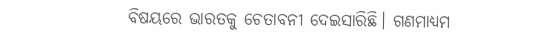ବିଷୟରେ ଭାରତକୁ ଚେତାବନୀ ଦେଇସାରିଛି। ଗଣମାଧ୍ୟମ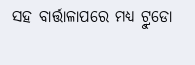ସହ ବାର୍ତ୍ତାଳାପରେ ମଧ୍ୟ ଟ୍ରୁଡୋ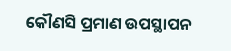କୌଣସି ପ୍ରମାଣ ଉପସ୍ଥାପନ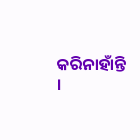କରିନାହାଁନ୍ତି ।